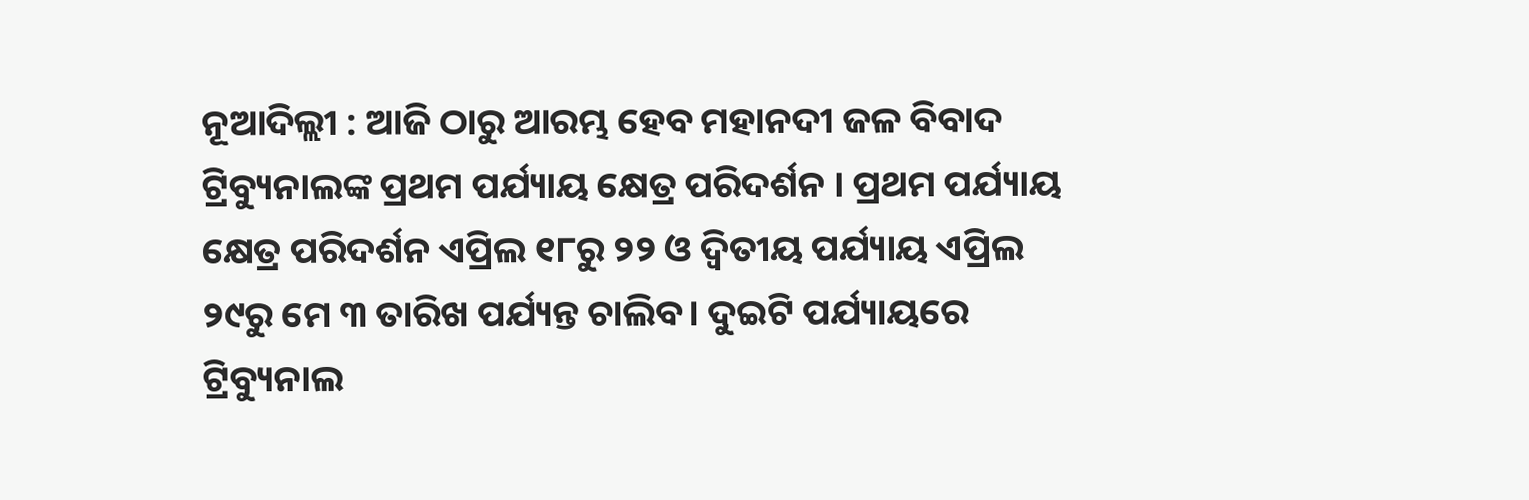ନୂଆଦିଲ୍ଲୀ : ଆଜି ଠାରୁ ଆରମ୍ଭ ହେବ ମହାନଦୀ ଜଳ ବିବାଦ ଟ୍ରିବ୍ୟୁନାଲଙ୍କ ପ୍ରଥମ ପର୍ଯ୍ୟାୟ କ୍ଷେତ୍ର ପରିଦର୍ଶନ । ପ୍ରଥମ ପର୍ଯ୍ୟାୟ କ୍ଷେତ୍ର ପରିଦର୍ଶନ ଏପ୍ରିଲ ୧୮ରୁ ୨୨ ଓ ଦ୍ବିତୀୟ ପର୍ଯ୍ୟାୟ ଏପ୍ରିଲ ୨୯ରୁ ମେ ୩ ତାରିଖ ପର୍ଯ୍ୟନ୍ତ ଚାଲିବ। ଦୁଇଟି ପର୍ଯ୍ୟାୟରେ ଟ୍ରିବ୍ୟୁନାଲ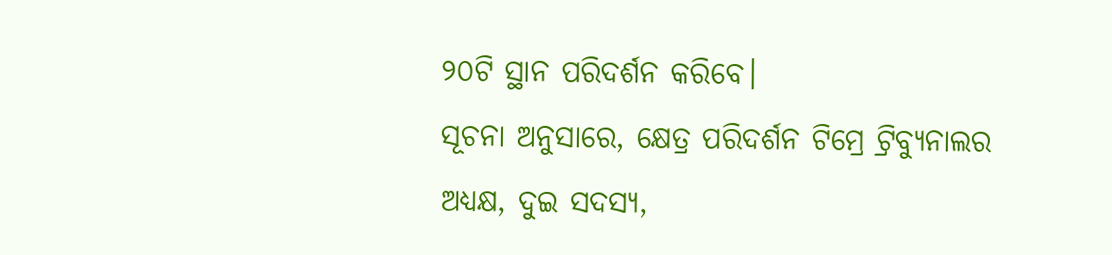୨୦ଟି ସ୍ଥାନ ପରିଦର୍ଶନ କରିବେ।
ସୂଚନା ଅନୁସାରେ, କ୍ଷେତ୍ର ପରିଦର୍ଶନ ଟିମ୍ରେ ଟ୍ରିବ୍ୟୁନାଲର ଅଧ୍ୟକ୍ଷ, ଦୁଇ ସଦସ୍ୟ,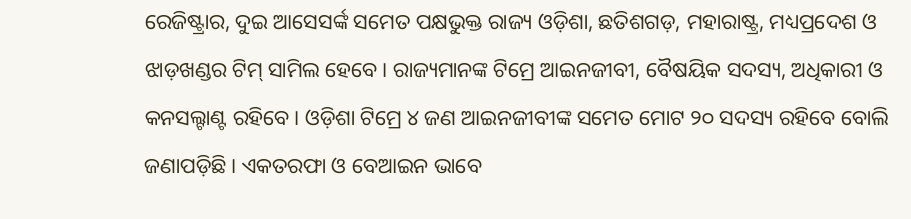ରେଜିଷ୍ଟ୍ରାର, ଦୁଇ ଆସେସର୍ଙ୍କ ସମେତ ପକ୍ଷଭୁକ୍ତ ରାଜ୍ୟ ଓଡ଼ିଶା, ଛତିଶଗଡ଼, ମହାରାଷ୍ଟ୍ର, ମଧ୍ୟପ୍ରଦେଶ ଓ ଝାଡ଼ଖଣ୍ଡର ଟିମ୍ ସାମିଲ ହେବେ। ରାଜ୍ୟମାନଙ୍କ ଟିମ୍ରେ ଆଇନଜୀବୀ, ବୈଷୟିକ ସଦସ୍ୟ, ଅଧିକାରୀ ଓ କନସଲ୍ଟାଣ୍ଟ ରହିବେ। ଓଡ଼ିଶା ଟିମ୍ରେ ୪ ଜଣ ଆଇନଜୀବୀଙ୍କ ସମେତ ମୋଟ ୨୦ ସଦସ୍ୟ ରହିବେ ବୋଲି ଜଣାପଡ଼ିଛି। ଏକତରଫା ଓ ବେଆଇନ ଭାବେ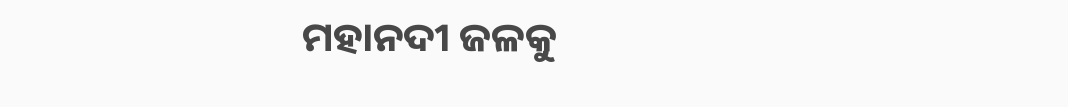ମହାନଦୀ ଜଳକୁ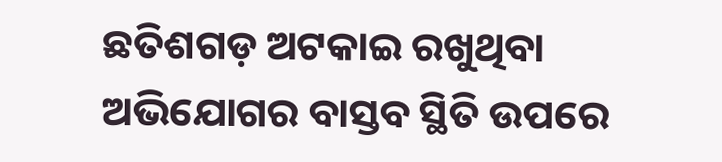ଛତିଶଗଡ଼ ଅଟକାଇ ରଖୁଥିବା ଅଭିଯୋଗର ବାସ୍ତବ ସ୍ଥିତି ଉପରେ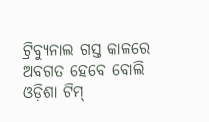ଟ୍ରିବ୍ୟୁନାଲ ଗସ୍ତ କାଳରେ ଅବଗତ ହେବେ ବୋଲି ଓଡ଼ିଶା ଟିମ୍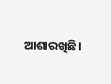ଆଶାରଖିଛି।